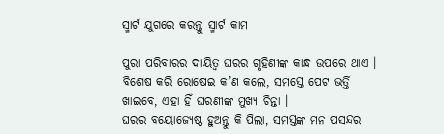ସ୍ମାର୍ଟ ଯୁଗରେ କରନ୍ତୁ ସ୍ମାର୍ଟ କାମ

ପୁରା ପରିବାରର ଦାୟିତ୍ୱ ଘରର ଗୃହିଣୀଙ୍କ କାନ୍ଧ ଉପରେ ଥାଏ । ବିଶେଷ କରି ରୋଷେଇ କ’ଣ କଲେ, ସମସ୍ତେ ପେଟ ଭର୍ତ୍ତି ଖାଇବେ, ଏହା ହିଁ ଘରଣୀଙ୍କ ମୁଖ୍ୟ ଚିନ୍ତା ।
ଘରର ବୟୋଜ୍ୟେଷ୍ଠ ହୁଅନ୍ତୁ କି ପିଲା, ସମସ୍ତଙ୍କ ମନ ପସନ୍ଦର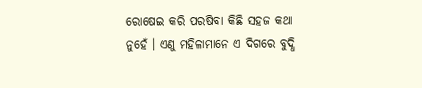ରୋଷେଇ କରି ପରଷିବା କିଛି ସହଜ କଥା ନୁହେଁ । ଏଣୁ ମହିଳାମାନେ ଏ ଦିଗରେ ବୁଦ୍ଧି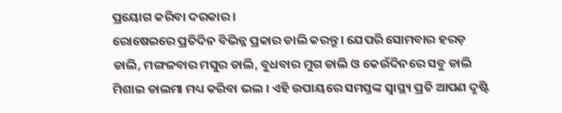ପ୍ରୟୋଗ କରିବା ଦରକାର ।
ରୋଷେଇରେ ପ୍ରତିଦିନ ବିଭିନ୍ନ ପ୍ରକାର ଡାଲି କରନ୍ତୁ । ଯେପରି ସୋମବାର ହରଡ଼ ଡାଲି, ମଙ୍ଗଳବାର ମସୁର ଡାଲି, ବୁଧବାର ମୁଗ ଡାଲି ଓ କେଉଁଦିନରେ ସବୁ ଡାଲି ମିଶାଇ ଡାଲମା ମଧ୍ୟ କରିବା ଭଲ । ଏହି ଉପାୟରେ ସମସ୍ତଙ୍କ ସ୍ୱାସ୍ଥ୍ୟ ପ୍ରତି ଆପଣ ଦୃଷ୍ଟି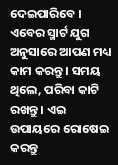ଦେଇପାରିବେ ।
ଏବେର ସ୍ମାର୍ଟ ଯୁଗ ଅନୁସାରେ ଆପଣ ମଧ୍ୟ କାମ କରନ୍ତୁ । ସମୟ ଥିଲେ, ପରିବା କାଟି ରଖନ୍ତୁ । ଏଇ ଉପାୟରେ ରୋଷେଇ କରନ୍ତୁ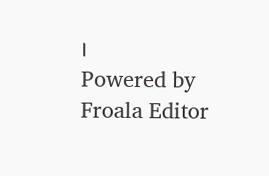।
Powered by Froala Editor